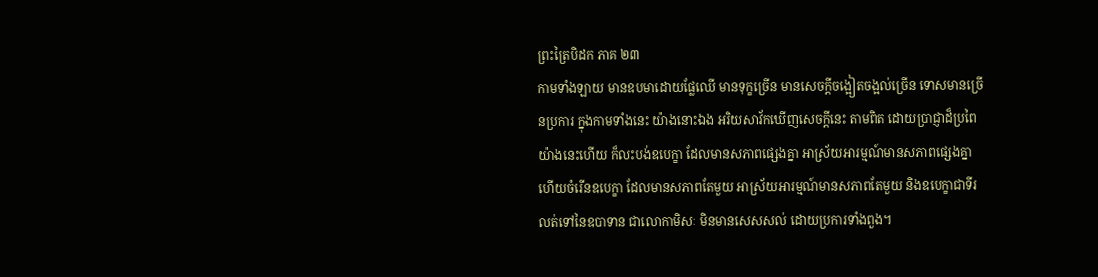ព្រះត្រៃបិដក ភាគ ២៣
កាមទាំងឡាយ មានឧបមាដោយផ្លែឈើ មានទុក្ខច្រើន មានសេចក្តីចង្អៀតចង្អល់ច្រើន ទោសមានច្រើនប្រការ ក្នុងកាមទាំងនេះ យ៉ាងនោះឯង អរិយសាវ័កឃើញសេចក្តីនេះ តាមពិត ដោយប្រាជ្ញាដ៏ប្រពៃយ៉ាងនេះហើយ ក៏លះបង់ឧបេក្ខា ដែលមានសភាពផ្សេងគ្នា អាស្រ័យអារម្មណ៍មានសភាពផ្សេងគ្នា ហើយចំរើនឧបេក្ខា ដែលមានសភាពតែមួយ អាស្រ័យអារម្មណ៍មានសភាពតែមួយ និងឧបេក្ខាជាទីរលត់ទៅនៃឧបាទាន ជាលោកាមិសៈ មិនមានសេសសល់ ដោយប្រការទាំងពួង។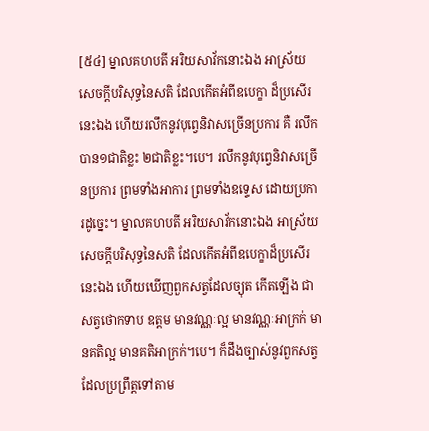[៥៤] ម្នាលគហបតី អរិយសាវ័កនោះឯង អាស្រ័យសេចក្តីបរិសុទ្ធនៃសតិ ដែលកើតអំពីឧបេក្ខា ដ៏ប្រសើរនេះឯង ហើយរលឹកនូវបុព្វេនិវាសច្រើនប្រការ គឺ រលឹកបាន១ជាតិខ្លះ ២ជាតិខ្លះ។បេ។ រលឹកនូវបុព្វេនិវាសច្រើនប្រការ ព្រមទាំងអាការ ព្រមទាំងឧទ្ទេស ដោយប្រការដូច្នេះ។ ម្នាលគហបតី អរិយសាវ័កនោះឯង អាស្រ័យសេចក្តីបរិសុទ្ធនៃសតិ ដែលកើតអំពីឧបេក្ខាដ៏ប្រសើរនេះឯង ហើយឃើញពួកសត្វដែលច្យុត កើតឡើង ជាសត្វថោកទាប ឧត្តម មានវណ្ណៈល្អ មានវណ្ណៈអាក្រក់ មានគតិល្អ មានគតិអាក្រក់។បេ។ ក៏ដឹងច្បាស់នូវពួកសត្វ ដែលប្រព្រឹត្តទៅតាម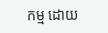កម្ម ដោយ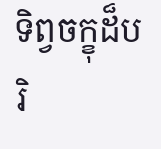ទិព្វចក្ខុដ៏បរិ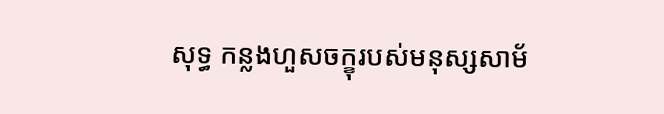សុទ្ធ កន្លងហួសចក្ខុរបស់មនុស្សសាម័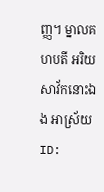ញ្ញ។ ម្នាលគហបតី អរិយសាវ័កនោះឯង អាស្រ័យ
ID: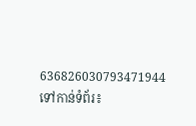636826030793471944
ទៅកាន់ទំព័រ៖